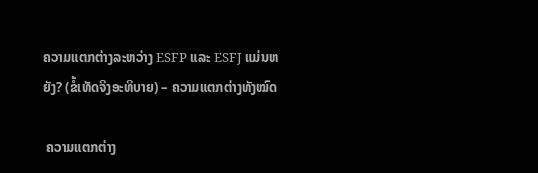ຄວາມແຕກຕ່າງລະຫວ່າງ ESFP ແລະ ESFJ ແມ່ນຫຍັງ? (ຂໍ້ເທັດຈິງອະທິບາຍ) – ຄວາມແຕກຕ່າງທັງໝົດ

 ຄວາມແຕກຕ່າງ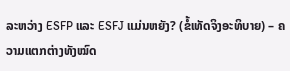ລະຫວ່າງ ESFP ແລະ ESFJ ແມ່ນຫຍັງ? (ຂໍ້ເທັດຈິງອະທິບາຍ) – ຄວາມແຕກຕ່າງທັງໝົດ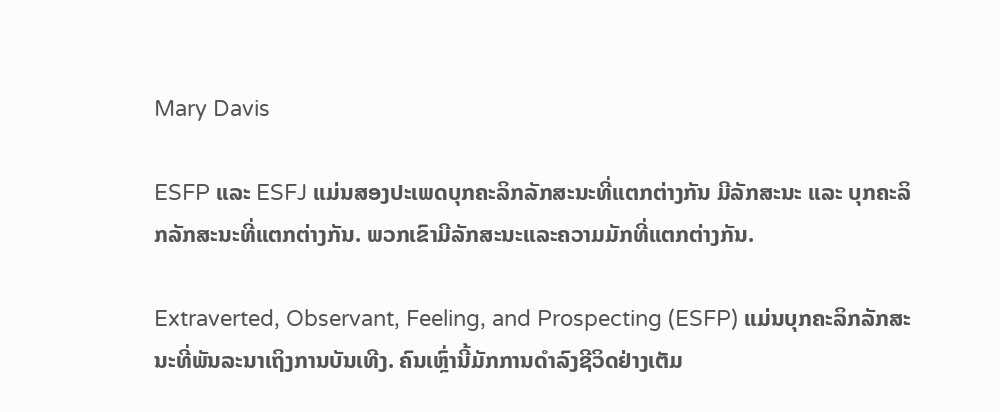Mary Davis

ESFP ແລະ ESFJ ແມ່ນສອງປະເພດບຸກຄະລິກລັກສະນະທີ່ແຕກຕ່າງກັນ ມີລັກສະນະ ແລະ ບຸກຄະລິກລັກສະນະທີ່ແຕກຕ່າງກັນ. ພວກເຂົາມີລັກສະນະແລະຄວາມມັກທີ່ແຕກຕ່າງກັນ.

Extraverted, Observant, Feeling, and Prospecting (ESFP) ແມ່ນບຸກຄະລິກລັກສະນະທີ່ພັນລະນາເຖິງການບັນເທີງ. ຄົນເຫຼົ່ານີ້ມັກການດຳລົງຊີວິດຢ່າງເຕັມ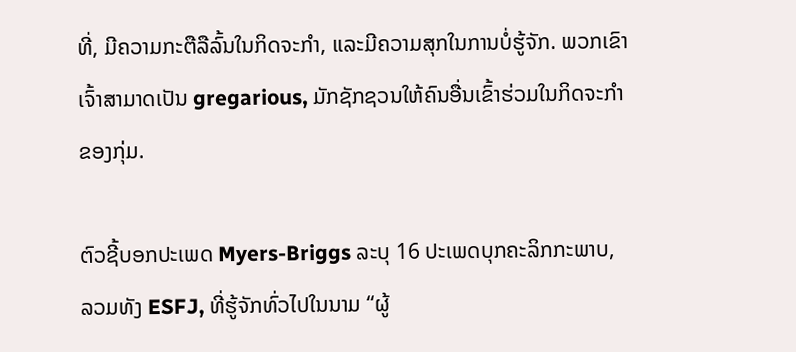ທີ່, ມີຄວາມກະຕືລືລົ້ນໃນກິດຈະກໍາ, ແລະມີຄວາມສຸກໃນການບໍ່ຮູ້ຈັກ. ພວກເຂົາເຈົ້າສາມາດເປັນ gregarious, ມັກຊັກຊວນໃຫ້ຄົນອື່ນເຂົ້າຮ່ວມໃນກິດຈະກໍາຂອງກຸ່ມ.

ຕົວຊີ້ບອກປະເພດ Myers-Briggs ລະບຸ 16 ປະເພດບຸກຄະລິກກະພາບ, ລວມທັງ ESFJ, ທີ່ຮູ້ຈັກທົ່ວໄປໃນນາມ “ຜູ້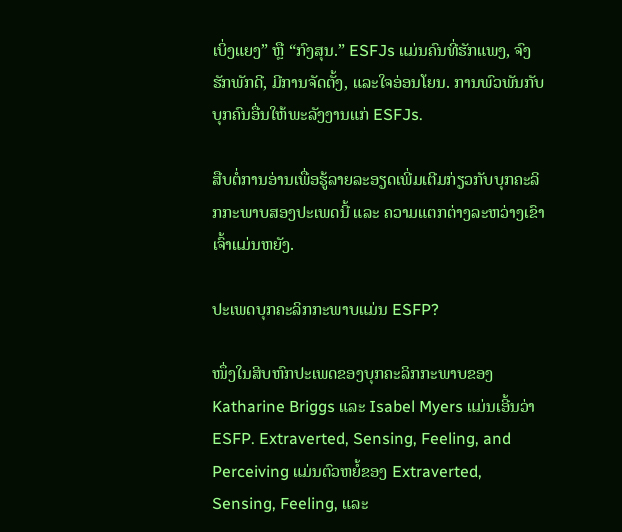ເບິ່ງແຍງ” ຫຼື “ກົງສຸນ.” ESFJs ແມ່ນຄົນທີ່ຮັກແພງ, ຈົງຮັກພັກດີ, ມີການຈັດຕັ້ງ, ແລະໃຈອ່ອນໂຍນ. ການພົວພັນກັບບຸກຄົນອື່ນໃຫ້ພະລັງງານແກ່ ESFJs.

ສືບຕໍ່ການອ່ານເພື່ອຮູ້ລາຍລະອຽດເພີ່ມເຕີມກ່ຽວກັບບຸກຄະລິກກະພາບສອງປະເພດນີ້ ແລະ ຄວາມແຕກຕ່າງລະຫວ່າງເຂົາເຈົ້າແມ່ນຫຍັງ.

ປະເພດບຸກຄະລິກກະພາບແມ່ນ ESFP?

ໜຶ່ງໃນສິບຫົກປະເພດຂອງບຸກຄະລິກກະພາບຂອງ Katharine Briggs ແລະ Isabel Myers ແມ່ນເອີ້ນວ່າ ESFP. Extraverted, Sensing, Feeling, and Perceiving ແມ່ນຕົວຫຍໍ້ຂອງ Extraverted, Sensing, Feeling, ແລະ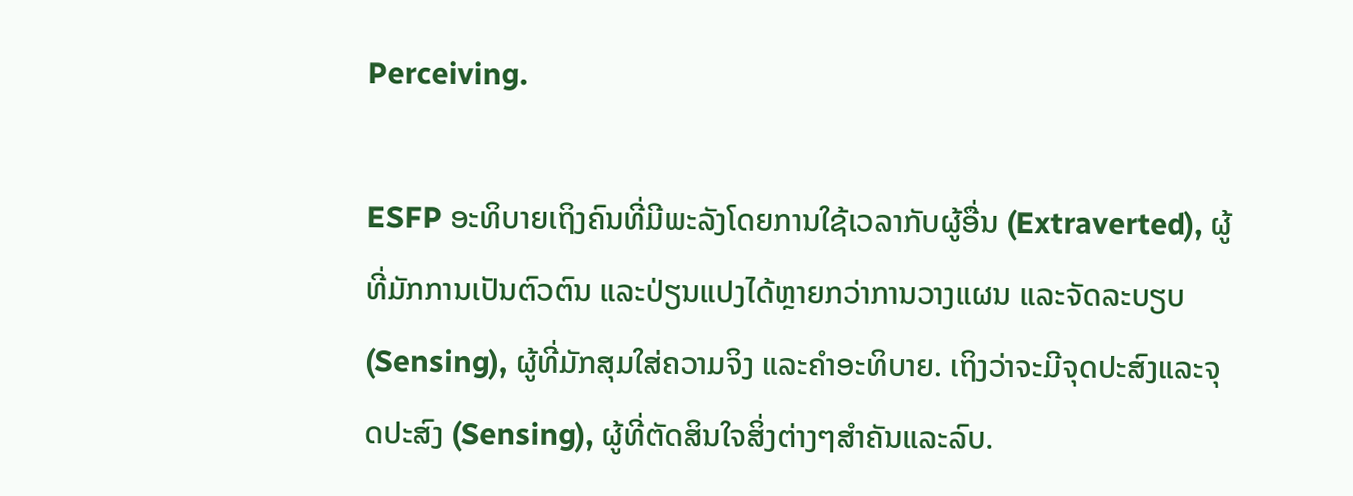Perceiving.

ESFP ອະທິບາຍເຖິງຄົນທີ່ມີພະລັງໂດຍການໃຊ້ເວລາກັບຜູ້ອື່ນ (Extraverted), ຜູ້ທີ່ມັກການເປັນຕົວຕົນ ແລະປ່ຽນແປງໄດ້ຫຼາຍກວ່າການວາງແຜນ ແລະຈັດລະບຽບ (Sensing), ຜູ້ທີ່ມັກສຸມໃສ່ຄວາມຈິງ ແລະຄໍາອະທິບາຍ. ເຖິງວ່າຈະມີຈຸດປະສົງແລະຈຸດປະສົງ (Sensing), ຜູ້ທີ່ຕັດສິນໃຈສິ່ງຕ່າງໆສໍາຄັນແລະລົບ.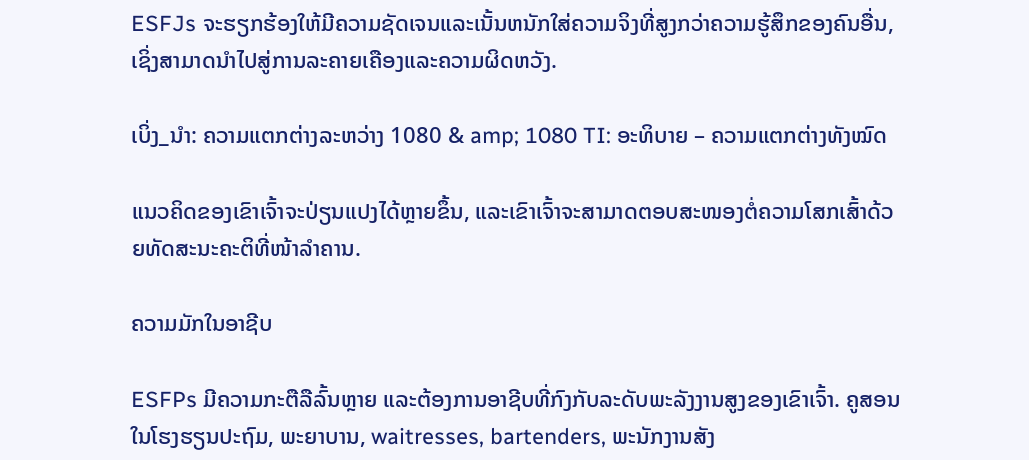ESFJs ຈະຮຽກຮ້ອງໃຫ້ມີຄວາມຊັດເຈນແລະເນັ້ນຫນັກໃສ່ຄວາມຈິງທີ່ສູງກວ່າຄວາມຮູ້ສຶກຂອງຄົນອື່ນ, ເຊິ່ງສາມາດນໍາໄປສູ່ການລະຄາຍເຄືອງແລະຄວາມຜິດຫວັງ.

ເບິ່ງ_ນຳ: ຄວາມແຕກຕ່າງລະຫວ່າງ 1080 & amp; 1080 TI: ອະທິບາຍ – ຄວາມແຕກຕ່າງທັງໝົດ

ແນວຄິດຂອງເຂົາເຈົ້າຈະປ່ຽນແປງໄດ້ຫຼາຍຂຶ້ນ, ແລະເຂົາເຈົ້າຈະສາມາດຕອບສະໜອງຕໍ່ຄວາມໂສກເສົ້າດ້ວຍທັດສະນະຄະຕິທີ່ໜ້າລຳຄານ.

ຄວາມມັກໃນອາຊີບ

ESFPs ມີຄວາມກະຕືລືລົ້ນຫຼາຍ ແລະຕ້ອງການອາຊີບທີ່ກົງກັບລະດັບພະລັງງານສູງຂອງເຂົາເຈົ້າ. ຄູສອນໃນໂຮງຮຽນປະຖົມ, ພະຍາບານ, waitresses, bartenders, ພະນັກງານສັງ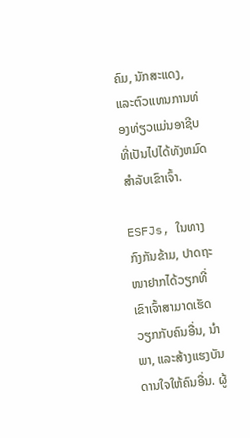ຄົມ, ນັກສະແດງ, ແລະຕົວແທນການທ່ອງທ່ຽວແມ່ນອາຊີບທີ່ເປັນໄປໄດ້ທັງຫມົດສໍາລັບເຂົາເຈົ້າ.

ESFJs, ໃນທາງກົງກັນຂ້າມ, ປາດຖະໜາຢາກໄດ້ວຽກທີ່ເຂົາເຈົ້າສາມາດເຮັດວຽກກັບຄົນອື່ນ, ນຳພາ, ແລະສ້າງແຮງບັນດານໃຈໃຫ້ຄົນອື່ນ. ຜູ້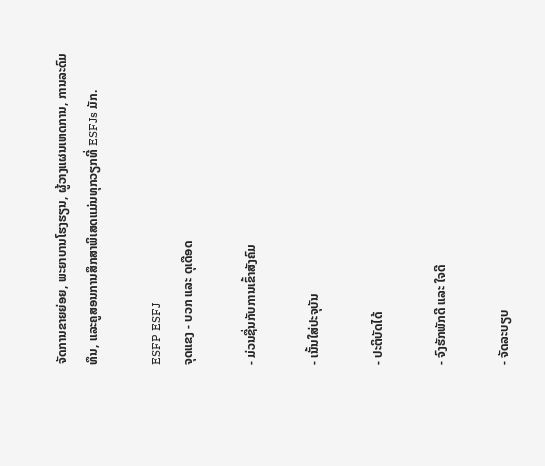ຈັດການຂາຍຍ່ອຍ, ພະຍາບານໂຮງຮຽນ, ຜູ້ວາງແຜນເຫດການ, ການລະດົມທຶນ, ແລະຄູສອນການສຶກສາພິເສດແມ່ນທຸກວຽກທີ່ ESFJs ມັກ.

ESFP ESFJ
ຈຸດແຂງ - ບວກ ແລະ ດຸເດືອດ

- ມ່ວນຊື່ນກັບການເຂົ້າສັງຄົມ

- ເນັ້ນໃສ່ປະຈຸບັນ

- ປະຕິບັດໄດ້

- ຈົງຮັກພັກດີ ແລະ ໃຈດີ

- ຈັດລະບຽບ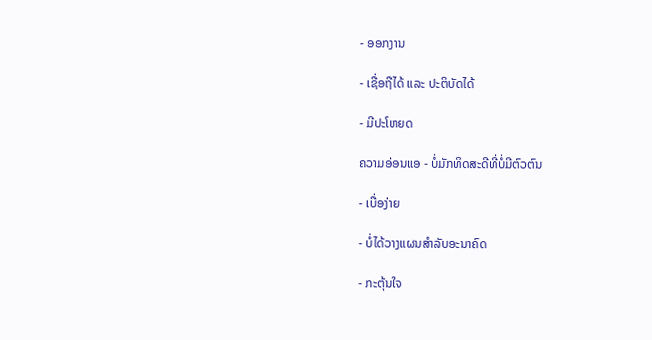- ອອກງານ

- ເຊື່ອຖືໄດ້ ແລະ ປະຕິບັດໄດ້

- ມີປະໂຫຍດ

ຄວາມອ່ອນແອ - ບໍ່ມັກທິດສະດີທີ່ບໍ່ມີຕົວຕົນ

- ເບື່ອງ່າຍ

- ບໍ່ໄດ້ວາງແຜນສຳລັບອະນາຄົດ

- ກະຕຸ້ນໃຈ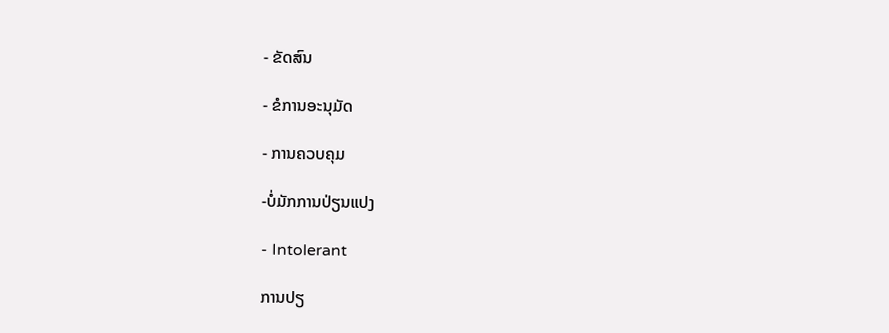- ຂັດສົນ

- ຂໍການອະນຸມັດ

- ການຄວບຄຸມ

-ບໍ່ມັກການປ່ຽນແປງ

- Intolerant

ການປຽ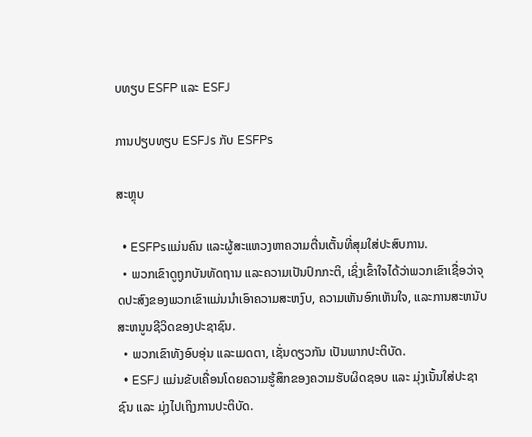ບທຽບ ESFP ແລະ ESFJ

ການປຽບທຽບ ESFJs ກັບ ESFPs

ສະຫຼຸບ

  • ESFPsແມ່ນຄົນ ແລະຜູ້ສະແຫວງຫາຄວາມຕື່ນເຕັ້ນທີ່ສຸມໃສ່ປະສົບການ.
  • ພວກເຂົາດູຖູກບັນທັດຖານ ແລະຄວາມເປັນປົກກະຕິ, ເຊິ່ງເຂົ້າໃຈໄດ້ວ່າພວກເຂົາເຊື່ອວ່າຈຸດປະສົງຂອງພວກເຂົາແມ່ນນໍາເອົາຄວາມສະຫງົບ, ຄວາມເຫັນອົກເຫັນໃຈ, ແລະການສະຫນັບສະຫນູນຊີວິດຂອງປະຊາຊົນ.
  • ພວກເຂົາທັງອົບອຸ່ນ ແລະເມດຕາ, ເຊັ່ນດຽວກັນ ເປັນພາກປະຕິບັດ.
  • ESFJ ແມ່ນຂັບເຄື່ອນໂດຍຄວາມຮູ້ສຶກຂອງຄວາມຮັບຜິດຊອບ ແລະ ມຸ່ງເນັ້ນໃສ່ປະຊາຊົນ ແລະ ມຸ່ງໄປເຖິງການປະຕິບັດ.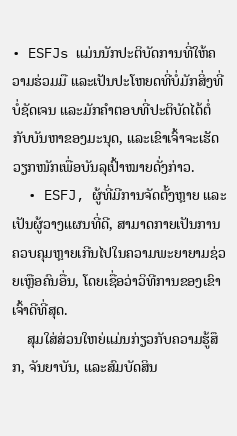• ESFJs ແມ່ນນັກປະຕິບັດການທີ່ໃຫ້ຄວາມຮ່ວມມື ແລະເປັນປະໂຫຍດທີ່ບໍ່ມັກສິ່ງທີ່ບໍ່ຊັດເຈນ ແລະມັກຄຳຕອບທີ່ປະຕິບັດໄດ້ຕໍ່ກັບບັນຫາຂອງມະນຸດ, ແລະເຂົາເຈົ້າຈະເຮັດວຽກໜັກເພື່ອບັນລຸເປົ້າໝາຍດັ່ງກ່າວ.
  • ESFJ, ຜູ້ທີ່ມີການຈັດຕັ້ງຫຼາຍ ແລະເປັນຜູ້ວາງແຜນທີ່ດີ, ສາມາດກາຍເປັນການຄວບຄຸມຫຼາຍເກີນໄປໃນຄວາມພະຍາຍາມຊ່ວຍເຫຼືອຄົນອື່ນ, ໂດຍເຊື່ອວ່າວິທີການຂອງເຂົາເຈົ້າດີທີ່ສຸດ.
    ສຸມໃສ່ສ່ວນໃຫຍ່ແມ່ນກ່ຽວກັບຄວາມຮູ້ສຶກ, ຈັນຍາບັນ, ແລະສົມບັດສິນ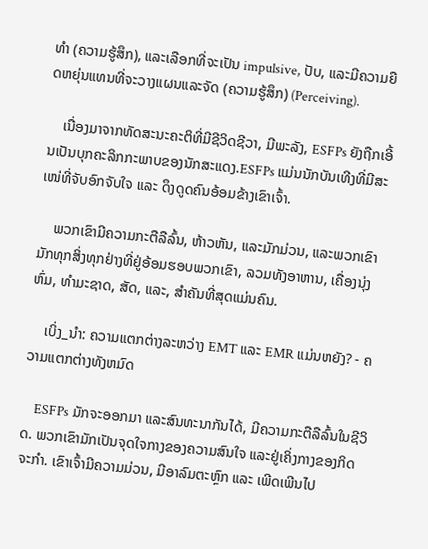ທໍາ (ຄວາມຮູ້ສຶກ), ແລະເລືອກທີ່ຈະເປັນ impulsive, ປັບ, ແລະມີຄວາມຍືດຫຍຸ່ນແທນທີ່ຈະວາງແຜນແລະຈັດ (ຄວາມຮູ້ສຶກ) (Perceiving).

    ເນື່ອງມາຈາກທັດສະນະຄະຕິທີ່ມີຊີວິດຊີວາ, ມີພະລັງ, ESFPs ຍັງຖືກເອີ້ນເປັນບຸກຄະລິກກະພາບຂອງນັກສະແດງ.ESFPs ແມ່ນນັກບັນເທີງທີ່ມີສະເໜ່ທີ່ຈັບອົກຈັບໃຈ ແລະ ດຶງດູດຄົນອ້ອມຂ້າງເຂົາເຈົ້າ.

    ພວກເຂົາມີຄວາມກະຕືລືລົ້ນ, ຫ້າວຫັນ, ແລະມັກມ່ວນ, ແລະພວກເຂົາມັກທຸກສິ່ງທຸກຢ່າງທີ່ຢູ່ອ້ອມຮອບພວກເຂົາ, ລວມທັງອາຫານ, ເຄື່ອງນຸ່ງຫົ່ມ, ທໍາມະຊາດ, ສັດ, ແລະ, ສໍາຄັນທີ່ສຸດແມ່ນຄົນ.

    ເບິ່ງ_ນຳ: ຄວາມແຕກຕ່າງລະຫວ່າງ EMT ແລະ EMR ແມ່ນຫຍັງ? - ຄວາມແຕກຕ່າງທັງຫມົດ

    ESFPs ມັກຈະອອກມາ ແລະສົນທະນາກັນໄດ້, ມີຄວາມກະຕືລືລົ້ນໃນຊີວິດ. ພວກເຂົາມັກເປັນຈຸດໃຈກາງຂອງຄວາມສົນໃຈ ແລະຢູ່ເຄິ່ງກາງຂອງກິດຈະກໍາ. ເຂົາເຈົ້າມີຄວາມມ່ວນ, ມີອາລົມຕະຫຼົກ ແລະ ເພີດເພີນໄປ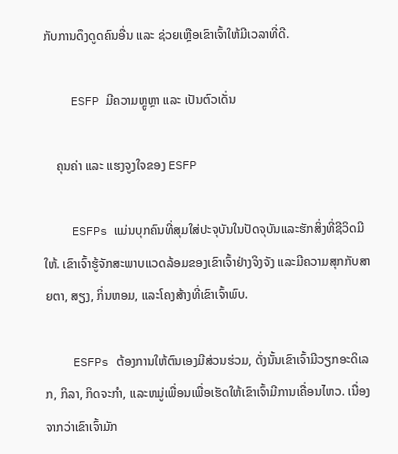ກັບການດຶງດູດຄົນອື່ນ ແລະ ຊ່ວຍເຫຼືອເຂົາເຈົ້າໃຫ້ມີເວລາທີ່ດີ.

    ESFP ມີຄວາມຫຼູຫຼາ ແລະ ເປັນຕົວເດັ່ນ

    ຄຸນຄ່າ ແລະ ແຮງຈູງໃຈຂອງ ESFP

    ESFPs ແມ່ນບຸກຄົນທີ່ສຸມໃສ່ປະຈຸບັນໃນປັດຈຸບັນແລະຮັກສິ່ງທີ່ຊີວິດມີໃຫ້. ເຂົາເຈົ້າຮູ້ຈັກສະພາບແວດລ້ອມຂອງເຂົາເຈົ້າຢ່າງຈິງຈັງ ແລະມີຄວາມສຸກກັບສາຍຕາ, ສຽງ, ກິ່ນຫອມ, ແລະໂຄງສ້າງທີ່ເຂົາເຈົ້າພົບ.

    ESFPs ຕ້ອງການໃຫ້ຕົນເອງມີສ່ວນຮ່ວມ, ດັ່ງນັ້ນເຂົາເຈົ້າມີວຽກອະດິເລກ, ກິລາ, ກິດຈະກໍາ, ແລະຫມູ່ເພື່ອນເພື່ອເຮັດໃຫ້ເຂົາເຈົ້າມີການເຄື່ອນໄຫວ. ເນື່ອງຈາກວ່າເຂົາເຈົ້າມັກ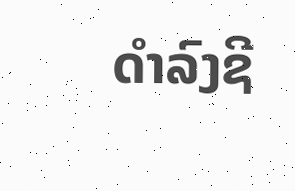ດໍາລົງຊີ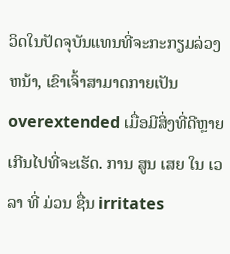ວິດໃນປັດຈຸບັນແທນທີ່ຈະກະກຽມລ່ວງຫນ້າ, ເຂົາເຈົ້າສາມາດກາຍເປັນ overextended ເມື່ອມີສິ່ງທີ່ດີຫຼາຍເກີນໄປທີ່ຈະເຮັດ. ການ ສູນ ເສຍ ໃນ ເວ ລາ ທີ່ ມ່ວນ ຊື່ນ irritates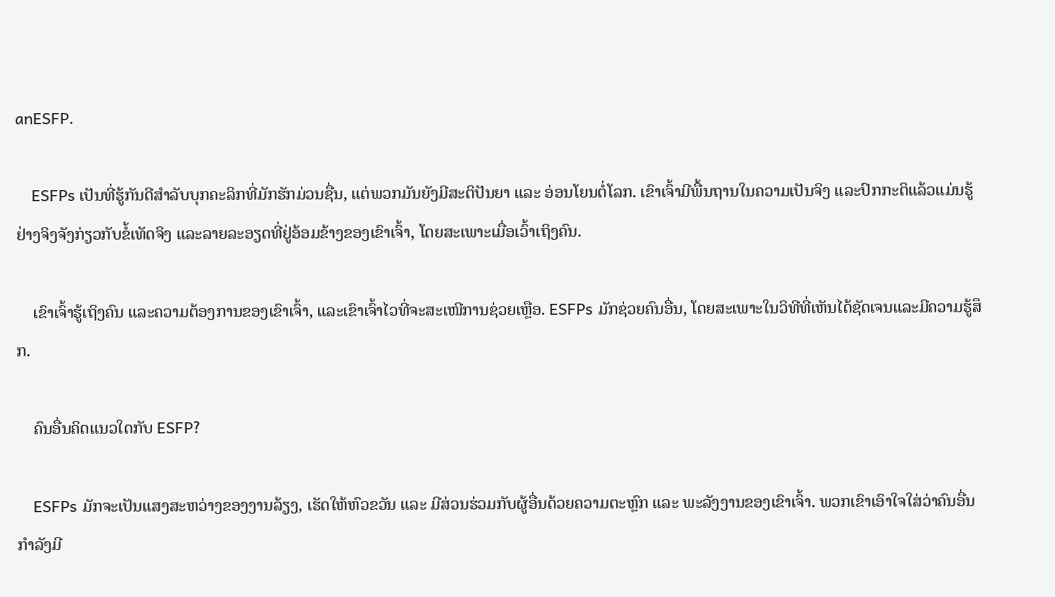anESFP.

    ESFPs ເປັນທີ່ຮູ້ກັນດີສຳລັບບຸກຄະລິກທີ່ມັກຮັກມ່ວນຊື່ນ, ແຕ່ພວກມັນຍັງມີສະຕິປັນຍາ ແລະ ອ່ອນໂຍນຕໍ່ໂລກ. ເຂົາເຈົ້າມີພື້ນຖານໃນຄວາມເປັນຈິງ ແລະປົກກະຕິແລ້ວແມ່ນຮູ້ຢ່າງຈິງຈັງກ່ຽວກັບຂໍ້ເທັດຈິງ ແລະລາຍລະອຽດທີ່ຢູ່ອ້ອມຂ້າງຂອງເຂົາເຈົ້າ, ໂດຍສະເພາະເມື່ອເວົ້າເຖິງຄົນ.

    ເຂົາເຈົ້າຮູ້ເຖິງຄົນ ແລະຄວາມຕ້ອງການຂອງເຂົາເຈົ້າ, ແລະເຂົາເຈົ້າໄວທີ່ຈະສະເໜີການຊ່ວຍເຫຼືອ. ESFPs ມັກຊ່ວຍຄົນອື່ນ, ໂດຍສະເພາະໃນວິທີທີ່ເຫັນໄດ້ຊັດເຈນແລະມີຄວາມຮູ້ສຶກ.

    ຄົນອື່ນຄິດແນວໃດກັບ ESFP?

    ESFPs ມັກຈະເປັນແສງສະຫວ່າງຂອງງານລ້ຽງ, ເຮັດໃຫ້ຫົວຂວັນ ແລະ ມີສ່ວນຮ່ວມກັບຜູ້ອື່ນດ້ວຍຄວາມຕະຫຼົກ ແລະ ພະລັງງານຂອງເຂົາເຈົ້າ. ພວກເຂົາເອົາໃຈໃສ່ວ່າຄົນອື່ນກໍາລັງມີ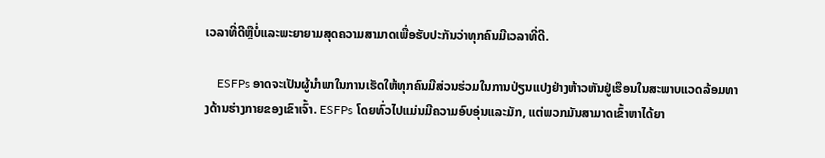ເວລາທີ່ດີຫຼືບໍ່ແລະພະຍາຍາມສຸດຄວາມສາມາດເພື່ອຮັບປະກັນວ່າທຸກຄົນມີເວລາທີ່ດີ.

    ESFPs ອາດຈະເປັນຜູ້ນໍາພາໃນການເຮັດໃຫ້ທຸກຄົນມີສ່ວນຮ່ວມໃນການປ່ຽນແປງຢ່າງຫ້າວຫັນຢູ່ເຮືອນໃນສະພາບແວດລ້ອມທາງດ້ານຮ່າງກາຍຂອງເຂົາເຈົ້າ. ESFPs ໂດຍທົ່ວໄປແມ່ນມີຄວາມອົບອຸ່ນແລະມັກ, ແຕ່ພວກມັນສາມາດເຂົ້າຫາໄດ້ຍາ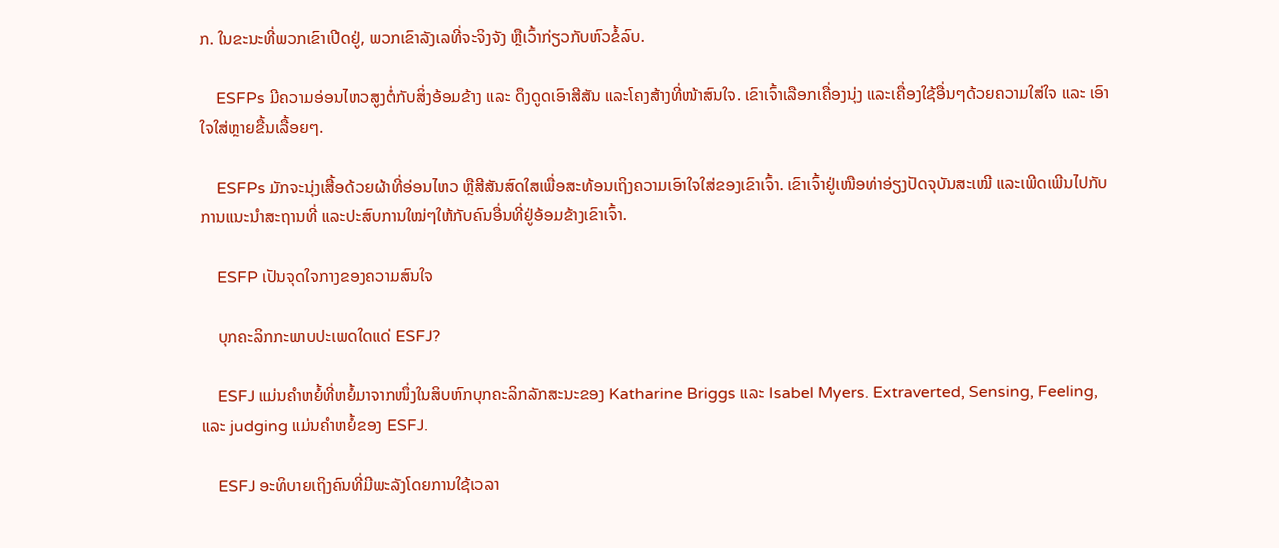ກ. ໃນຂະນະທີ່ພວກເຂົາເປີດຢູ່, ພວກເຂົາລັງເລທີ່ຈະຈິງຈັງ ຫຼືເວົ້າກ່ຽວກັບຫົວຂໍ້ລົບ.

    ESFPs ມີຄວາມອ່ອນໄຫວສູງຕໍ່ກັບສິ່ງອ້ອມຂ້າງ ແລະ ດຶງດູດເອົາສີສັນ ແລະໂຄງສ້າງທີ່ໜ້າສົນໃຈ. ເຂົາເຈົ້າເລືອກເຄື່ອງນຸ່ງ ແລະເຄື່ອງໃຊ້ອື່ນໆດ້ວຍຄວາມໃສ່ໃຈ ແລະ ເອົາໃຈໃສ່ຫຼາຍຂື້ນເລື້ອຍໆ.

    ESFPs ມັກຈະນຸ່ງເສື້ອດ້ວຍຜ້າທີ່ອ່ອນໄຫວ ຫຼືສີສັນສົດໃສເພື່ອສະທ້ອນເຖິງຄວາມເອົາໃຈໃສ່ຂອງເຂົາເຈົ້າ. ເຂົາເຈົ້າຢູ່ເໜືອທ່າອ່ຽງປັດຈຸບັນສະເໝີ ແລະເພີດເພີນໄປກັບການແນະນຳສະຖານທີ່ ແລະປະສົບການໃໝ່ໆໃຫ້ກັບຄົນອື່ນທີ່ຢູ່ອ້ອມຂ້າງເຂົາເຈົ້າ.

    ESFP ເປັນຈຸດໃຈກາງຂອງຄວາມສົນໃຈ

    ບຸກຄະລິກກະພາບປະເພດໃດແດ່ ESFJ?

    ESFJ ແມ່ນຄຳຫຍໍ້ທີ່ຫຍໍ້ມາຈາກໜຶ່ງໃນສິບຫົກບຸກຄະລິກລັກສະນະຂອງ Katharine Briggs ແລະ Isabel Myers. Extraverted, Sensing, Feeling, ແລະ judging ແມ່ນຄຳຫຍໍ້ຂອງ ESFJ.

    ESFJ ອະທິບາຍເຖິງຄົນທີ່ມີພະລັງໂດຍການໃຊ້ເວລາ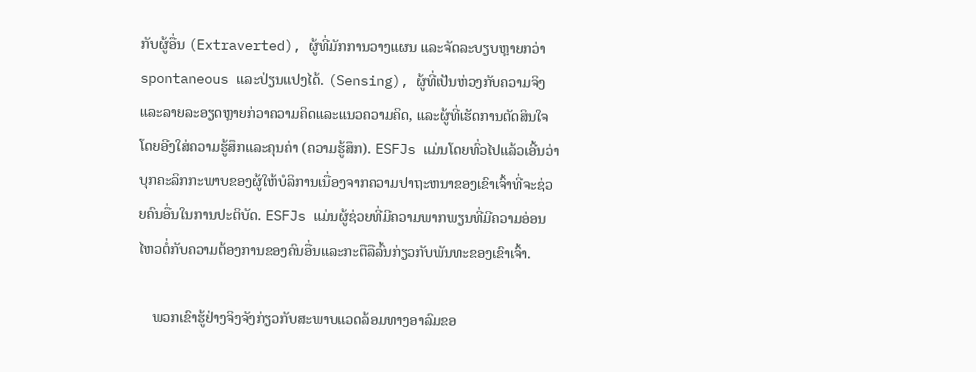ກັບຜູ້ອື່ນ (Extraverted), ຜູ້ທີ່ມັກການວາງແຜນ ແລະຈັດລະບຽບຫຼາຍກວ່າ spontaneous ແລະປ່ຽນແປງໄດ້. (Sensing), ຜູ້ທີ່ເປັນຫ່ວງກັບຄວາມຈິງແລະລາຍລະອຽດຫຼາຍກ່ວາຄວາມຄິດແລະແນວຄວາມຄິດ, ແລະຜູ້ທີ່ເຮັດການຕັດສິນໃຈໂດຍອີງໃສ່ຄວາມຮູ້ສຶກແລະຄຸນຄ່າ (ຄວາມຮູ້ສຶກ). ESFJs ແມ່ນໂດຍທົ່ວໄປແລ້ວເອີ້ນວ່າບຸກຄະລິກກະພາບຂອງຜູ້ໃຫ້ບໍລິການເນື່ອງຈາກຄວາມປາຖະຫນາຂອງເຂົາເຈົ້າທີ່ຈະຊ່ວຍຄົນອື່ນໃນການປະຕິບັດ. ESFJs ແມ່ນຜູ້ຊ່ວຍທີ່ມີຄວາມພາກພຽນທີ່ມີຄວາມອ່ອນໄຫວຕໍ່ກັບຄວາມຕ້ອງການຂອງຄົນອື່ນແລະກະຕືລືລົ້ນກ່ຽວກັບພັນທະຂອງເຂົາເຈົ້າ.

    ພວກເຂົາຮູ້ຢ່າງຈິງຈັງກ່ຽວກັບສະພາບແວດລ້ອມທາງອາລົມຂອ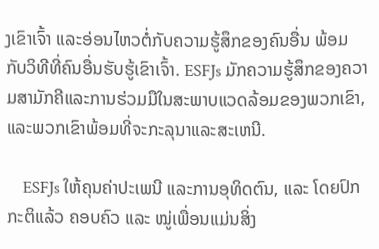ງເຂົາເຈົ້າ ແລະອ່ອນໄຫວຕໍ່ກັບຄວາມຮູ້ສຶກຂອງຄົນອື່ນ ພ້ອມກັບວິທີທີ່ຄົນອື່ນຮັບຮູ້ເຂົາເຈົ້າ. ESFJs ມັກຄວາມຮູ້ສຶກຂອງຄວາມສາມັກຄີແລະການຮ່ວມມືໃນສະພາບແວດລ້ອມຂອງພວກເຂົາ, ແລະພວກເຂົາພ້ອມທີ່ຈະກະລຸນາແລະສະເຫນີ.

    ESFJs ໃຫ້ຄຸນຄ່າປະເພນີ ແລະການອຸທິດຕົນ, ແລະ ໂດຍປົກກະຕິແລ້ວ ຄອບຄົວ ແລະ ໝູ່ເພື່ອນແມ່ນສິ່ງ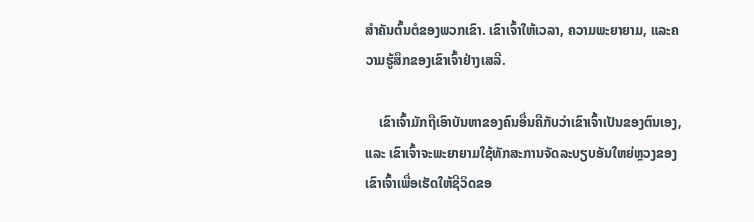ສຳຄັນຕົ້ນຕໍຂອງພວກເຂົາ. ເຂົາເຈົ້າໃຫ້ເວລາ, ຄວາມພະຍາຍາມ, ແລະຄວາມຮູ້ສຶກຂອງເຂົາເຈົ້າຢ່າງເສລີ.

    ເຂົາເຈົ້າມັກຖືເອົາບັນຫາຂອງຄົນອື່ນຄືກັບວ່າເຂົາເຈົ້າເປັນຂອງຕົນເອງ, ແລະ ເຂົາເຈົ້າຈະພະຍາຍາມໃຊ້ທັກສະການຈັດລະບຽບອັນໃຫຍ່ຫຼວງຂອງເຂົາເຈົ້າເພື່ອເຮັດໃຫ້ຊີວິດຂອ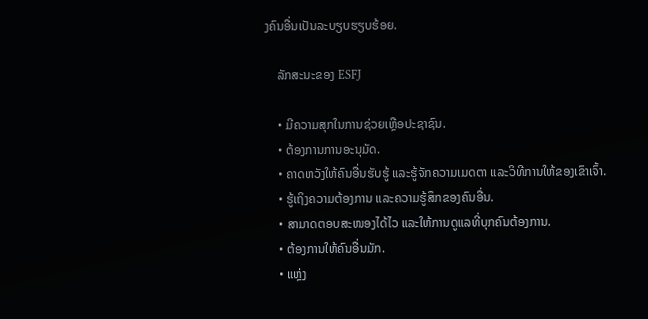ງຄົນອື່ນເປັນລະບຽບຮຽບຮ້ອຍ.

    ລັກສະນະຂອງ ESFJ

    • ມີຄວາມສຸກໃນການຊ່ວຍເຫຼືອປະຊາຊົນ.
    • ຕ້ອງການການອະນຸມັດ.
    • ຄາດຫວັງໃຫ້ຄົນອື່ນຮັບຮູ້ ແລະຮູ້ຈັກຄວາມເມດຕາ ແລະວິທີການໃຫ້ຂອງເຂົາເຈົ້າ.
    • ຮູ້ເຖິງຄວາມຕ້ອງການ ແລະຄວາມຮູ້ສຶກຂອງຄົນອື່ນ.
    • ສາມາດຕອບສະໜອງໄດ້ໄວ ແລະໃຫ້ການດູແລທີ່ບຸກຄົນຕ້ອງການ.
    • ຕ້ອງການໃຫ້ຄົນອື່ນມັກ.
    • ແຫຼ່ງ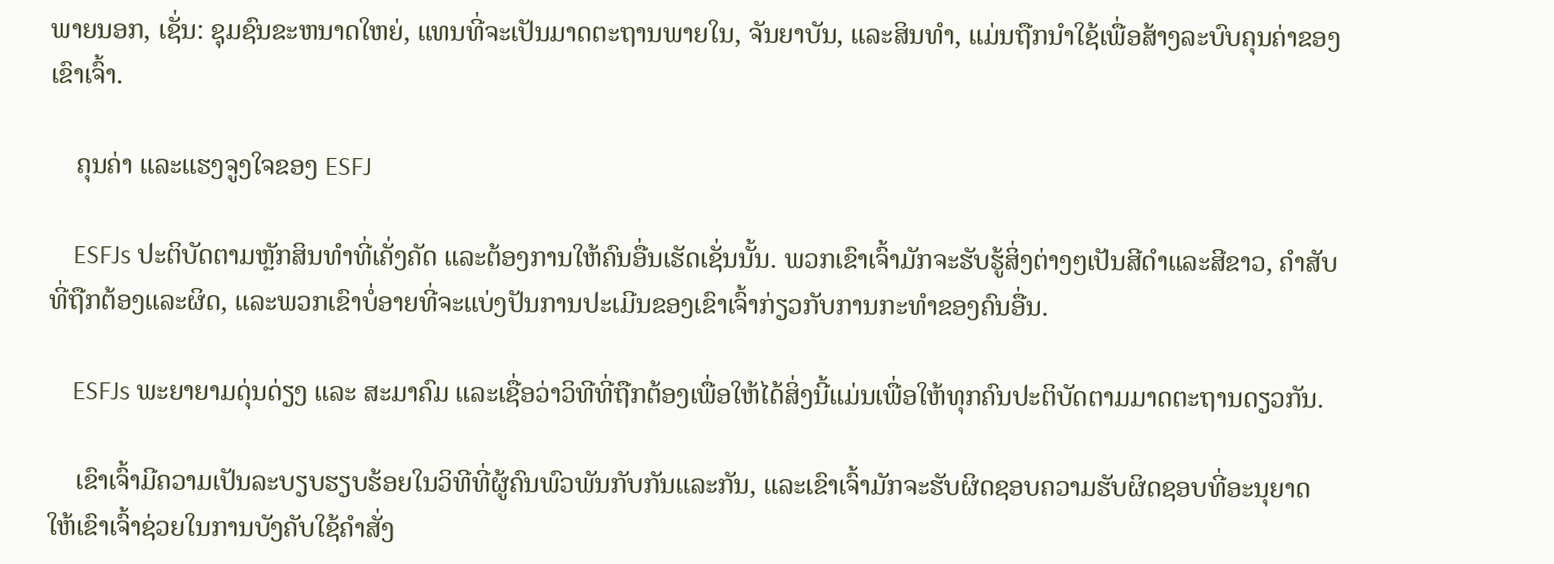ພາຍນອກ, ເຊັ່ນ: ຊຸມຊົນຂະຫນາດໃຫຍ່, ແທນທີ່ຈະເປັນມາດຕະຖານພາຍໃນ, ຈັນຍາບັນ, ແລະສິນທໍາ, ແມ່ນຖືກນໍາໃຊ້ເພື່ອສ້າງລະບົບຄຸນຄ່າຂອງເຂົາເຈົ້າ.

    ຄຸນຄ່າ ແລະແຮງຈູງໃຈຂອງ ESFJ

    ESFJs ປະຕິບັດຕາມຫຼັກສິນທໍາທີ່ເຄັ່ງຄັດ ແລະຕ້ອງການໃຫ້ຄົນອື່ນເຮັດເຊັ່ນນັ້ນ. ພວກເຂົາເຈົ້າມັກຈະຮັບຮູ້ສິ່ງຕ່າງໆເປັນສີດໍາແລະສີຂາວ, ຄໍາສັບທີ່ຖືກຕ້ອງແລະຜິດ, ແລະພວກເຂົາບໍ່ອາຍທີ່ຈະແບ່ງປັນການປະເມີນຂອງເຂົາເຈົ້າກ່ຽວກັບການກະທໍາຂອງຄົນອື່ນ.

    ESFJs ພະຍາຍາມດຸ່ນດ່ຽງ ແລະ ສະມາຄົມ ແລະເຊື່ອວ່າວິທີທີ່ຖືກຕ້ອງເພື່ອໃຫ້ໄດ້ສິ່ງນີ້ແມ່ນເພື່ອໃຫ້ທຸກຄົນປະຕິບັດຕາມມາດຕະຖານດຽວກັນ.

    ເຂົາເຈົ້າມີຄວາມເປັນລະບຽບຮຽບຮ້ອຍໃນວິທີທີ່ຜູ້ຄົນພົວພັນກັບກັນແລະກັນ, ແລະເຂົາເຈົ້າມັກຈະຮັບຜິດຊອບຄວາມຮັບຜິດຊອບທີ່ອະນຸຍາດໃຫ້ເຂົາເຈົ້າຊ່ວຍໃນການບັງຄັບໃຊ້ຄໍາສັ່ງ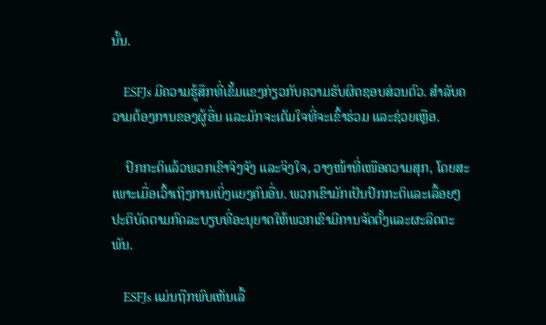ນັ້ນ.

    ESFJs ມີຄວາມຮູ້ສຶກທີ່ເຂັ້ມແຂງກ່ຽວກັບຄວາມຮັບຜິດຊອບສ່ວນຕົວ. ສໍາລັບຄວາມຕ້ອງການຂອງຜູ້ອື່ນ ແລະມັກຈະເຕັມໃຈທີ່ຈະເຂົ້າຮ່ວມ ແລະຊ່ວຍເຫຼືອ.

    ປົກກະຕິແລ້ວພວກເຂົາຈິງຈັງ ແລະຈິງໃຈ, ວາງໜ້າທີ່ເໜືອຄວາມສຸກ, ໂດຍສະເພາະເມື່ອເວົ້າເຖິງການເບິ່ງແຍງຄົນອື່ນ. ພວກເຂົາມັກເປັນປົກກະຕິແລະເລື້ອຍໆປະຕິບັດຕາມກົດລະບຽບທີ່ອະນຸຍາດໃຫ້ພວກເຂົາມີການຈັດຕັ້ງແລະຜະລິດຕະພັນ.

    ESFJs ແມ່ນຖືກພົບເຫັນເລື້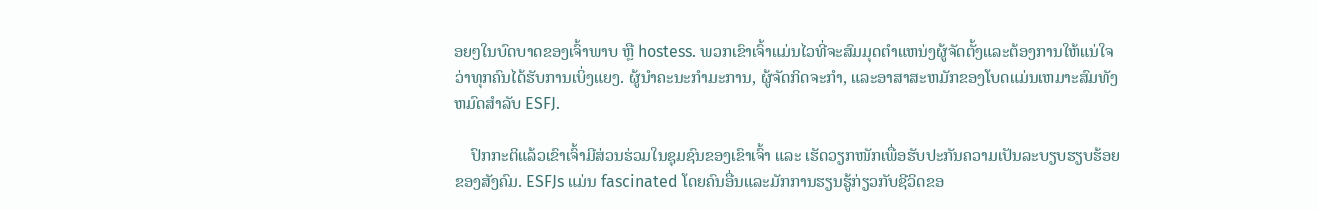ອຍໆໃນບົດບາດຂອງເຈົ້າພາບ ຫຼື hostess. ພວກເຂົາເຈົ້າແມ່ນໄວທີ່ຈະສົມມຸດຕໍາແຫນ່ງຜູ້ຈັດຕັ້ງແລະຕ້ອງການໃຫ້ແນ່ໃຈວ່າທຸກຄົນໄດ້ຮັບການເບິ່ງແຍງ. ຜູ້ນໍາຄະນະກໍາມະການ, ຜູ້ຈັດກິດຈະກໍາ, ແລະອາສາສະຫມັກຂອງໂບດແມ່ນເຫມາະສົມທັງຫມົດສໍາລັບ ESFJ.

    ປົກກະຕິແລ້ວເຂົາເຈົ້າມີສ່ວນຮ່ວມໃນຊຸມຊົນຂອງເຂົາເຈົ້າ ແລະ ເຮັດວຽກໜັກເພື່ອຮັບປະກັນຄວາມເປັນລະບຽບຮຽບຮ້ອຍຂອງສັງຄົມ. ESFJs ແມ່ນ fascinated ໂດຍຄົນອື່ນແລະມັກການຮຽນຮູ້ກ່ຽວກັບຊີວິດຂອ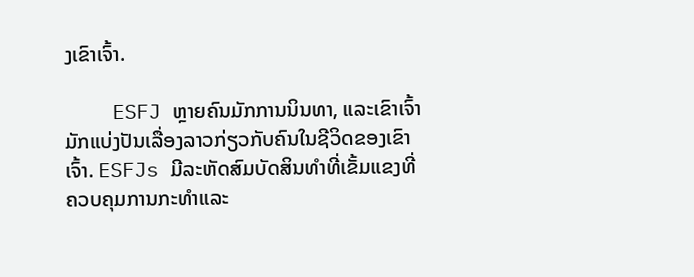ງເຂົາເຈົ້າ.

    ESFJ ຫຼາຍຄົນມັກການນິນທາ, ແລະເຂົາເຈົ້າມັກແບ່ງປັນເລື່ອງລາວກ່ຽວກັບຄົນໃນຊີວິດຂອງເຂົາເຈົ້າ. ESFJs ມີລະຫັດສົມບັດສິນທໍາທີ່ເຂັ້ມແຂງທີ່ຄວບຄຸມການກະທໍາແລະ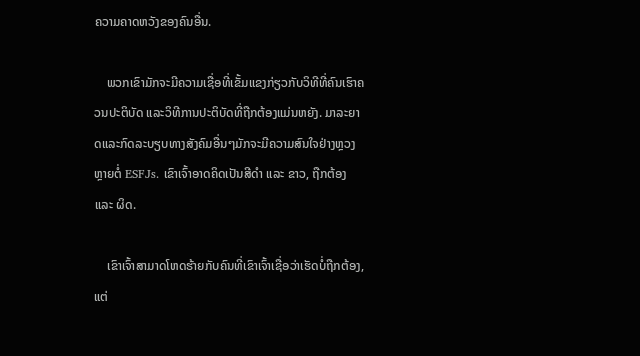ຄວາມຄາດຫວັງຂອງຄົນອື່ນ.

    ພວກເຂົາມັກຈະມີຄວາມເຊື່ອທີ່ເຂັ້ມແຂງກ່ຽວກັບວິທີທີ່ຄົນເຮົາຄວນປະຕິບັດ ແລະວິທີການປະຕິບັດທີ່ຖືກຕ້ອງແມ່ນຫຍັງ. ມາລະຍາດແລະກົດລະບຽບທາງສັງຄົມອື່ນໆມັກຈະມີຄວາມສົນໃຈຢ່າງຫຼວງຫຼາຍຕໍ່ ESFJs. ເຂົາເຈົ້າອາດຄິດເປັນສີດຳ ແລະ ຂາວ, ຖືກຕ້ອງ ແລະ ຜິດ.

    ເຂົາເຈົ້າສາມາດໂຫດຮ້າຍກັບຄົນທີ່ເຂົາເຈົ້າເຊື່ອວ່າເຮັດບໍ່ຖືກຕ້ອງ, ແຕ່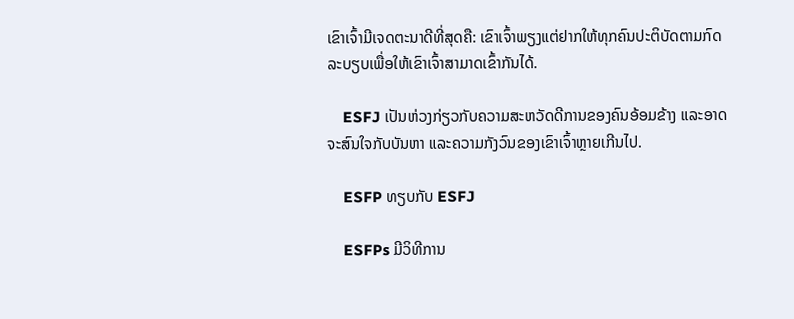ເຂົາເຈົ້າມີເຈດຕະນາດີທີ່ສຸດຄື: ເຂົາເຈົ້າພຽງແຕ່ຢາກໃຫ້ທຸກຄົນປະຕິບັດຕາມກົດລະບຽບເພື່ອໃຫ້ເຂົາເຈົ້າສາມາດເຂົ້າກັນໄດ້.

    ESFJ ເປັນຫ່ວງກ່ຽວກັບຄວາມສະຫວັດດີການຂອງຄົນອ້ອມຂ້າງ ແລະອາດຈະສົນໃຈກັບບັນຫາ ແລະຄວາມກັງວົນຂອງເຂົາເຈົ້າຫຼາຍເກີນໄປ.

    ESFP ທຽບກັບ ESFJ

    ESFPs ມີວິທີການ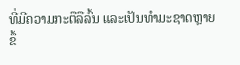ທີ່ມີຄວາມກະຕືລືລົ້ນ ແລະເປັນທໍາມະຊາດຫຼາຍຂຶ້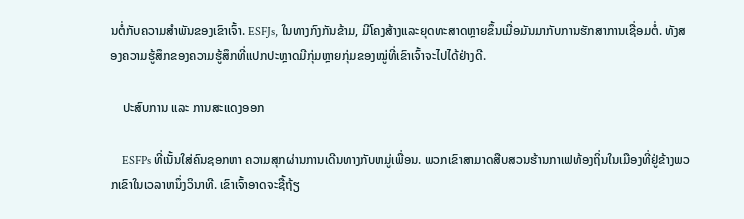ນຕໍ່ກັບຄວາມສຳພັນຂອງເຂົາເຈົ້າ. ESFJs, ໃນທາງກົງກັນຂ້າມ, ມີໂຄງສ້າງແລະຍຸດທະສາດຫຼາຍຂຶ້ນເມື່ອມັນມາກັບການຮັກສາການເຊື່ອມຕໍ່. ທັງສອງຄວາມຮູ້ສຶກຂອງຄວາມຮູ້ສຶກທີ່ແປກປະຫຼາດມີກຸ່ມຫຼາຍກຸ່ມຂອງໝູ່ທີ່ເຂົາເຈົ້າຈະໄປໄດ້ຢ່າງດີ.

    ປະສົບການ ແລະ ການສະແດງອອກ

    ESFPs ທີ່ເນັ້ນໃສ່ຄົນຊອກຫາ ຄວາມສຸກຜ່ານການເດີນທາງກັບຫມູ່ເພື່ອນ. ພວກເຂົາສາມາດສືບສວນຮ້ານກາເຟທ້ອງຖິ່ນໃນເມືອງທີ່ຢູ່ຂ້າງພວກເຂົາໃນເວລາຫນຶ່ງວິນາທີ. ເຂົາເຈົ້າອາດຈະຊື້ຖ້ຽ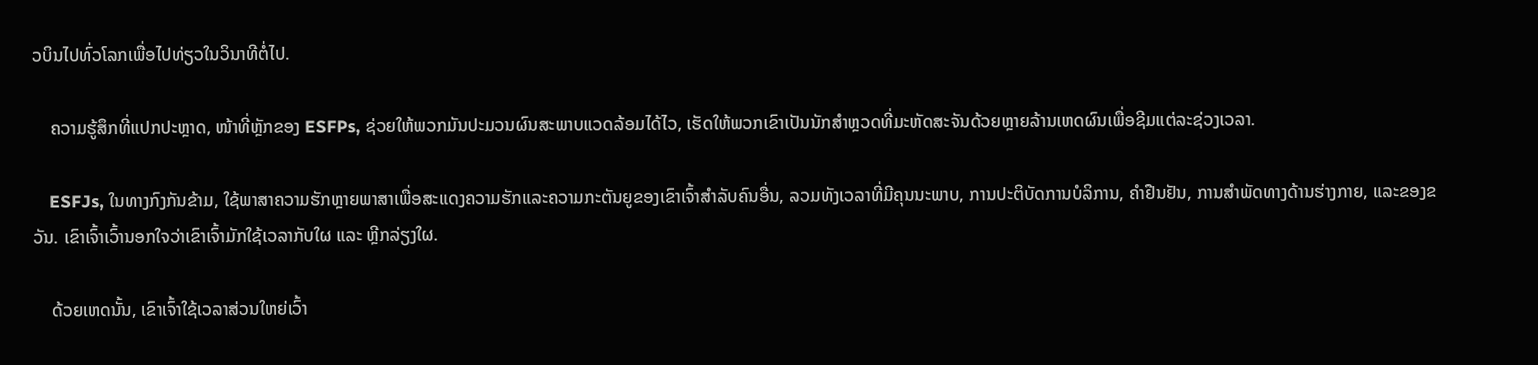ວບິນໄປທົ່ວໂລກເພື່ອໄປທ່ຽວໃນວິນາທີຕໍ່ໄປ.

    ຄວາມຮູ້ສຶກທີ່ແປກປະຫຼາດ, ໜ້າທີ່ຫຼັກຂອງ ESFPs, ຊ່ວຍໃຫ້ພວກມັນປະມວນຜົນສະພາບແວດລ້ອມໄດ້ໄວ, ເຮັດໃຫ້ພວກເຂົາເປັນນັກສຳຫຼວດທີ່ມະຫັດສະຈັນດ້ວຍຫຼາຍລ້ານເຫດຜົນເພື່ອຊີມແຕ່ລະຊ່ວງເວລາ.

    ESFJs, ໃນທາງກົງກັນຂ້າມ, ໃຊ້ພາສາຄວາມຮັກຫຼາຍພາສາເພື່ອສະແດງຄວາມຮັກແລະຄວາມກະຕັນຍູຂອງເຂົາເຈົ້າສໍາລັບຄົນອື່ນ, ລວມທັງເວລາທີ່ມີຄຸນນະພາບ, ການປະຕິບັດການບໍລິການ, ຄໍາຢືນຢັນ, ການສໍາພັດທາງດ້ານຮ່າງກາຍ, ແລະຂອງຂວັນ. ເຂົາເຈົ້າເວົ້ານອກໃຈວ່າເຂົາເຈົ້າມັກໃຊ້ເວລາກັບໃຜ ແລະ ຫຼີກລ່ຽງໃຜ.

    ດ້ວຍເຫດນັ້ນ, ເຂົາເຈົ້າໃຊ້ເວລາສ່ວນໃຫຍ່ເວົ້າ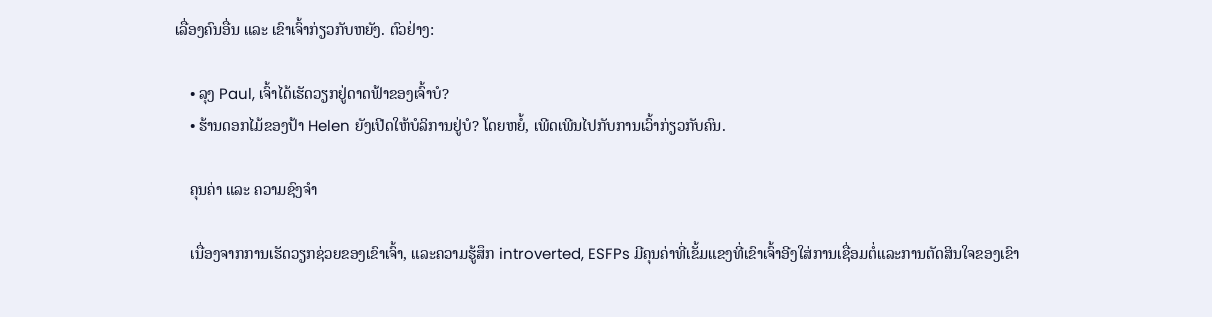ເລື່ອງຄົນອື່ນ ແລະ ເຂົາເຈົ້າກ່ຽວກັບຫຍັງ. ຕົວຢ່າງ:

    • ລຸງ Paul, ເຈົ້າໄດ້ເຮັດວຽກຢູ່ດາດຟ້າຂອງເຈົ້າບໍ?
    • ຮ້ານດອກໄມ້ຂອງປ້າ Helen ຍັງເປີດໃຫ້ບໍລິການຢູ່ບໍ? ໂດຍຫຍໍ້, ເພີດເພີນໄປກັບການເວົ້າກ່ຽວກັບຄົນ.

    ຄຸນຄ່າ ແລະ ຄວາມຊົງຈຳ

    ເນື່ອງຈາກການເຮັດວຽກຊ່ວຍຂອງເຂົາເຈົ້າ, ແລະຄວາມຮູ້ສຶກ introverted, ESFPs ມີຄຸນຄ່າທີ່ເຂັ້ມແຂງທີ່ເຂົາເຈົ້າອີງໃສ່ການເຊື່ອມຕໍ່ແລະການຕັດສິນໃຈຂອງເຂົາ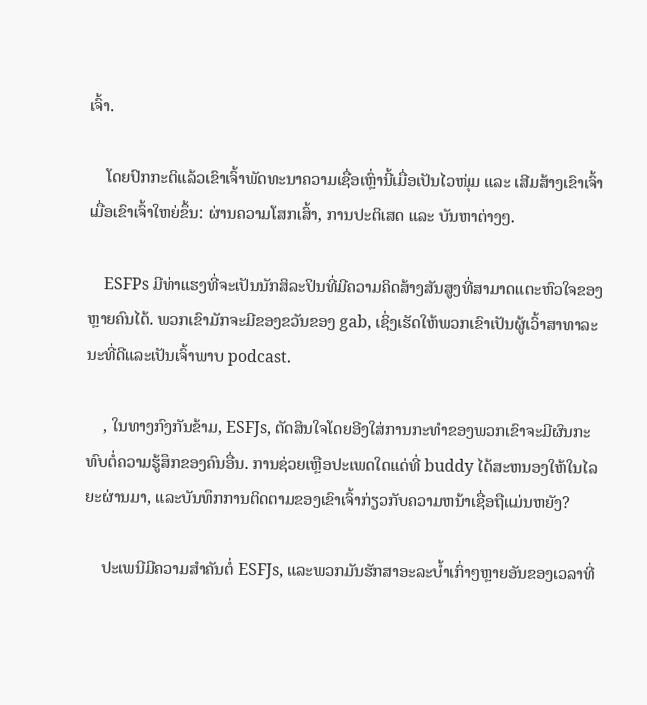ເຈົ້າ.

    ໂດຍປົກກະຕິແລ້ວເຂົາເຈົ້າພັດທະນາຄວາມເຊື່ອເຫຼົ່ານີ້ເມື່ອເປັນໄວໜຸ່ມ ແລະ ເສີມສ້າງເຂົາເຈົ້າເມື່ອເຂົາເຈົ້າໃຫຍ່ຂຶ້ນ: ຜ່ານຄວາມໂສກເສົ້າ, ການປະຕິເສດ ແລະ ບັນຫາຕ່າງໆ.

    ESFPs ມີທ່າແຮງທີ່ຈະເປັນນັກສິລະປິນທີ່ມີຄວາມຄິດສ້າງສັນສູງທີ່ສາມາດແຕະຫົວໃຈຂອງຫຼາຍຄົນໄດ້. ພວກເຂົາມັກຈະມີຂອງຂວັນຂອງ gab, ເຊິ່ງເຮັດໃຫ້ພວກເຂົາເປັນຜູ້ເວົ້າສາທາລະນະທີ່ດີແລະເປັນເຈົ້າພາບ podcast.

    , ໃນທາງກົງກັນຂ້າມ, ESFJs, ຕັດສິນໃຈໂດຍອີງໃສ່ການກະທໍາຂອງພວກເຂົາຈະມີຜົນກະທົບຕໍ່ຄວາມຮູ້ສຶກຂອງຄົນອື່ນ. ການຊ່ວຍເຫຼືອປະເພດໃດແດ່ທີ່ buddy ໄດ້ສະຫນອງໃຫ້ໃນໄລຍະຜ່ານມາ, ແລະບັນທຶກການຕິດຕາມຂອງເຂົາເຈົ້າກ່ຽວກັບຄວາມຫນ້າເຊື່ອຖືແມ່ນຫຍັງ?

    ປະເພນີມີຄວາມສໍາຄັນຕໍ່ ESFJs, ແລະພວກມັນຮັກສາອະລະບໍ້າເກົ່າໆຫຼາຍອັນຂອງເວລາທີ່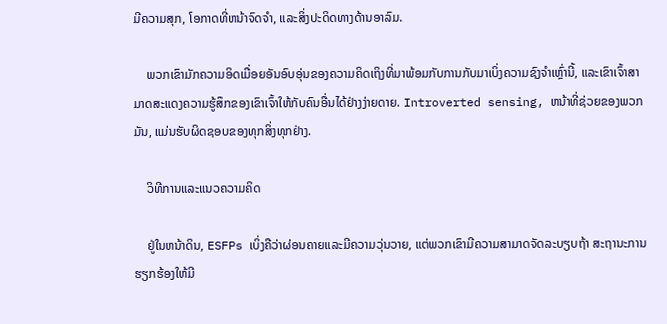ມີຄວາມສຸກ, ໂອກາດທີ່ຫນ້າຈົດຈໍາ, ແລະສິ່ງປະດິດທາງດ້ານອາລົມ.

    ພວກເຂົາມັກຄວາມອິດເມື່ອຍອັນອົບອຸ່ນຂອງຄວາມຄິດເຖິງທີ່ມາພ້ອມກັບການກັບມາເບິ່ງຄວາມຊົງຈໍາເຫຼົ່ານີ້, ແລະເຂົາເຈົ້າສາມາດສະແດງຄວາມຮູ້ສຶກຂອງເຂົາເຈົ້າໃຫ້ກັບຄົນອື່ນໄດ້ຢ່າງງ່າຍດາຍ. Introverted sensing, ຫນ້າທີ່ຊ່ວຍຂອງພວກມັນ, ແມ່ນຮັບຜິດຊອບຂອງທຸກສິ່ງທຸກຢ່າງ.

    ວິທີການແລະແນວຄວາມຄິດ

    ຢູ່ໃນຫນ້າດິນ, ESFPs ເບິ່ງຄືວ່າຜ່ອນຄາຍແລະມີຄວາມວຸ່ນວາຍ, ແຕ່ພວກເຂົາມີຄວາມສາມາດຈັດລະບຽບຖ້າ ສະຖານະການຮຽກຮ້ອງໃຫ້ມີ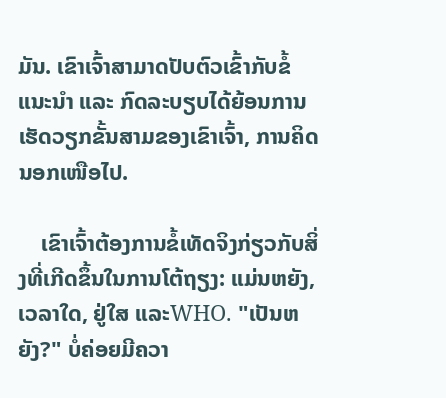ມັນ. ເຂົາເຈົ້າສາມາດປັບຕົວເຂົ້າກັບຂໍ້ແນະນຳ ແລະ ກົດລະບຽບໄດ້ຍ້ອນການເຮັດວຽກຂັ້ນສາມຂອງເຂົາເຈົ້າ, ການຄິດນອກເໜືອໄປ.

    ເຂົາເຈົ້າຕ້ອງການຂໍ້ເທັດຈິງກ່ຽວກັບສິ່ງທີ່ເກີດຂຶ້ນໃນການໂຕ້ຖຽງ: ແມ່ນຫຍັງ, ເວລາໃດ, ຢູ່ໃສ ແລະWHO. "ເປັນຫຍັງ?" ບໍ່ຄ່ອຍມີຄວາ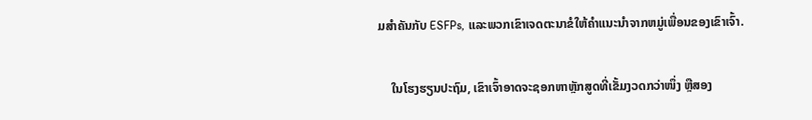ມສໍາຄັນກັບ ESFPs, ແລະພວກເຂົາເຈດຕະນາຂໍໃຫ້ຄໍາແນະນໍາຈາກຫມູ່ເພື່ອນຂອງເຂົາເຈົ້າ.

    ໃນໂຮງຮຽນປະຖົມ, ເຂົາເຈົ້າອາດຈະຊອກຫາຫຼັກສູດທີ່ເຂັ້ມງວດກວ່າໜຶ່ງ ຫຼືສອງ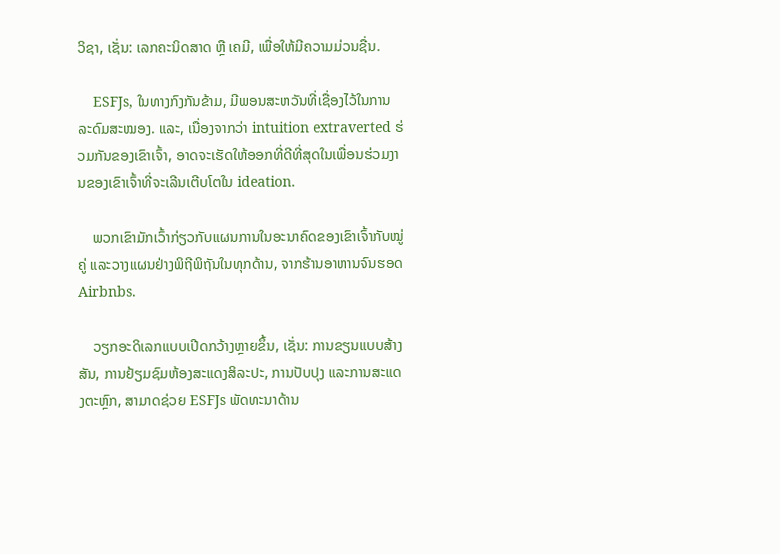ວິຊາ, ເຊັ່ນ: ເລກຄະນິດສາດ ຫຼື ເຄມີ, ເພື່ອໃຫ້ມີຄວາມມ່ວນຊື່ນ.

    ESFJs, ໃນທາງກົງກັນຂ້າມ, ມີພອນສະຫວັນທີ່ເຊື່ອງໄວ້ໃນການລະດົມສະໝອງ. ແລະ, ເນື່ອງຈາກວ່າ intuition extraverted ຮ່ວມກັນຂອງເຂົາເຈົ້າ, ອາດຈະເຮັດໃຫ້ອອກທີ່ດີທີ່ສຸດໃນເພື່ອນຮ່ວມງານຂອງເຂົາເຈົ້າທີ່ຈະເລີນເຕີບໂຕໃນ ideation.

    ພວກເຂົາມັກເວົ້າກ່ຽວກັບແຜນການໃນອະນາຄົດຂອງເຂົາເຈົ້າກັບໝູ່ຄູ່ ແລະວາງແຜນຢ່າງພິຖີພິຖັນໃນທຸກດ້ານ, ຈາກຮ້ານອາຫານຈົນຮອດ Airbnbs.

    ວຽກອະດິເລກແບບເປີດກວ້າງຫຼາຍຂຶ້ນ, ເຊັ່ນ: ການຂຽນແບບສ້າງສັນ, ການຢ້ຽມຊົມຫ້ອງສະແດງສິລະປະ, ການປັບປຸງ ແລະການສະແດງຕະຫຼົກ, ສາມາດຊ່ວຍ ESFJs ພັດທະນາດ້ານ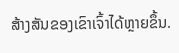ສ້າງສັນຂອງເຂົາເຈົ້າໄດ້ຫຼາຍຂຶ້ນ.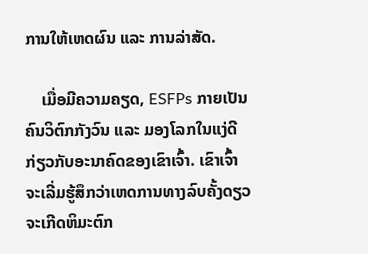ການໃຫ້ເຫດຜົນ ແລະ ການລ່າສັດ.

    ເມື່ອມີຄວາມຄຽດ, ESFPs ກາຍເປັນຄົນວິຕົກກັງວົນ ແລະ ມອງໂລກໃນແງ່ດີກ່ຽວກັບອະນາຄົດຂອງເຂົາເຈົ້າ. ເຂົາເຈົ້າຈະເລີ່ມຮູ້ສຶກວ່າເຫດການທາງລົບຄັ້ງດຽວຈະເກີດຫິມະຕົກ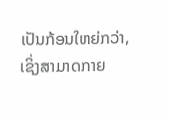ເປັນກ້ອນໃຫຍ່ກວ່າ, ເຊິ່ງສາມາດກາຍ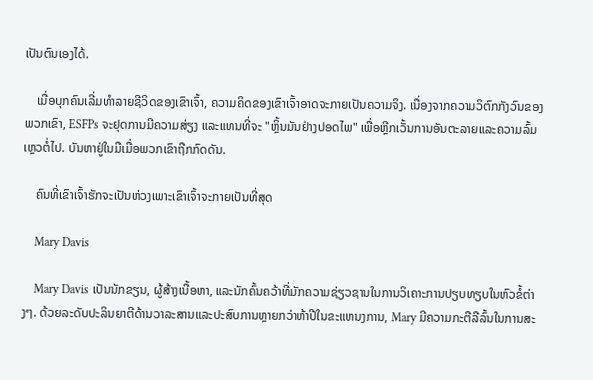ເປັນຕົນເອງໄດ້.

    ເມື່ອບຸກຄົນເລີ່ມທຳລາຍຊີວິດຂອງເຂົາເຈົ້າ, ຄວາມຄິດຂອງເຂົາເຈົ້າອາດຈະກາຍເປັນຄວາມຈິງ. ເນື່ອງຈາກຄວາມວິຕົກກັງວົນຂອງພວກເຂົາ, ESFPs ຈະຢຸດການມີຄວາມສ່ຽງ ແລະແທນທີ່ຈະ "ຫຼິ້ນມັນຢ່າງປອດໄພ" ເພື່ອຫຼີກເວັ້ນການອັນຕະລາຍແລະຄວາມລົ້ມເຫຼວຕໍ່ໄປ. ບັນຫາຢູ່ໃນມືເມື່ອພວກເຂົາຖືກກົດດັນ.

    ຄົນທີ່ເຂົາເຈົ້າຮັກຈະເປັນຫ່ວງເພາະເຂົາເຈົ້າຈະກາຍເປັນທີ່ສຸດ

    Mary Davis

    Mary Davis ເປັນນັກຂຽນ, ຜູ້ສ້າງເນື້ອຫາ, ແລະນັກຄົ້ນຄວ້າທີ່ມັກຄວາມຊ່ຽວຊານໃນການວິເຄາະການປຽບທຽບໃນຫົວຂໍ້ຕ່າງໆ. ດ້ວຍລະດັບປະລິນຍາຕີດ້ານວາລະສານແລະປະສົບການຫຼາຍກວ່າຫ້າປີໃນຂະແຫນງການ, Mary ມີຄວາມກະຕືລືລົ້ນໃນການສະ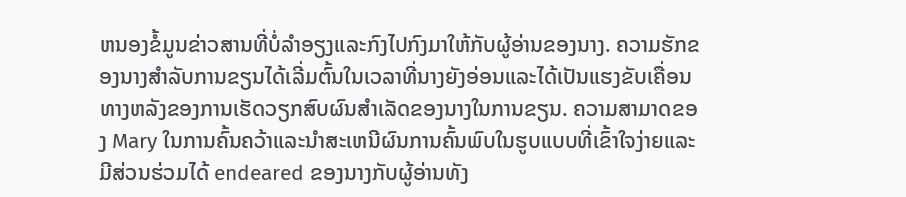ຫນອງຂໍ້ມູນຂ່າວສານທີ່ບໍ່ລໍາອຽງແລະກົງໄປກົງມາໃຫ້ກັບຜູ້ອ່ານຂອງນາງ. ຄວາມຮັກຂອງນາງສໍາລັບການຂຽນໄດ້ເລີ່ມຕົ້ນໃນເວລາທີ່ນາງຍັງອ່ອນແລະໄດ້ເປັນແຮງຂັບເຄື່ອນທາງຫລັງຂອງການເຮັດວຽກສົບຜົນສໍາເລັດຂອງນາງໃນການຂຽນ. ຄວາມສາມາດຂອງ Mary ໃນການຄົ້ນຄວ້າແລະນໍາສະເຫນີຜົນການຄົ້ນພົບໃນຮູບແບບທີ່ເຂົ້າໃຈງ່າຍແລະມີສ່ວນຮ່ວມໄດ້ endeared ຂອງນາງກັບຜູ້ອ່ານທັງ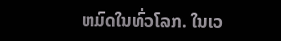ຫມົດໃນທົ່ວໂລກ. ໃນເວ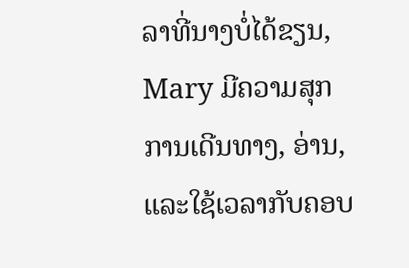ລາທີ່ນາງບໍ່ໄດ້ຂຽນ, Mary ມີຄວາມສຸກການເດີນທາງ, ອ່ານ, ແລະໃຊ້ເວລາກັບຄອບ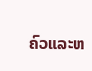ຄົວແລະຫ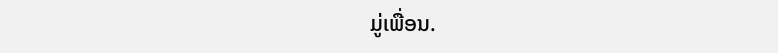ມູ່ເພື່ອນ.